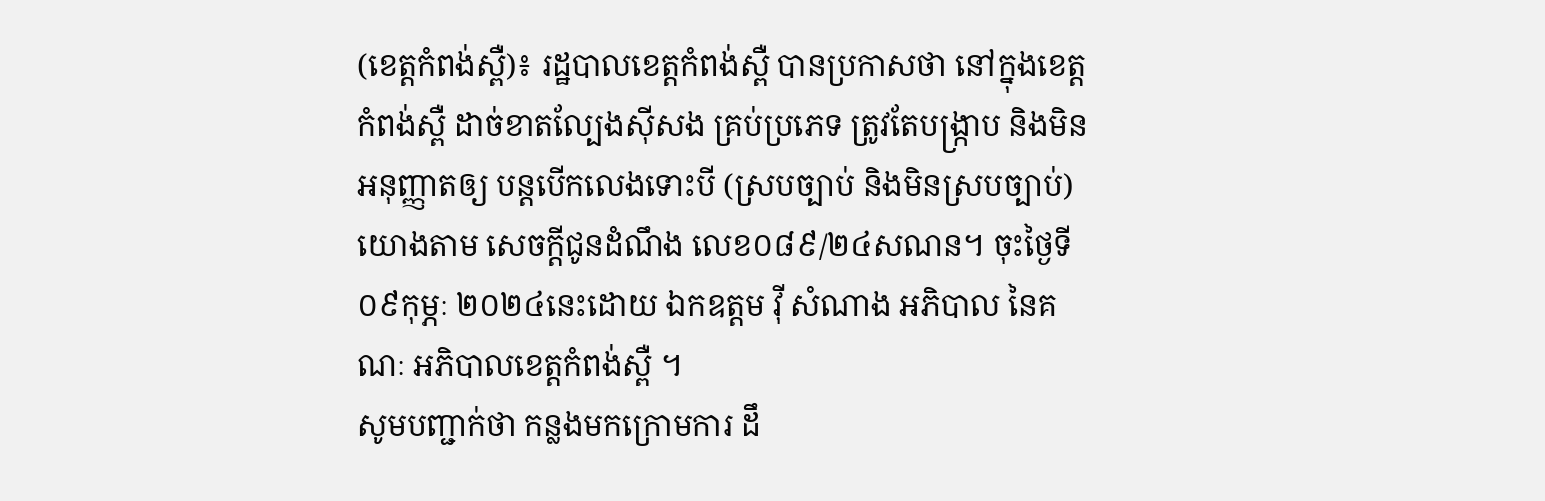(ខេត្តកំពង់ស្ពឺ)៖ រដ្ឋបាលខេត្ដកំពង់ស្ពឺ បានប្រកាសថា នៅក្នុងខេត្ដកំពង់ស្ពឺ ដាច់ខាតល្បែងស៊ីសង គ្រប់ប្រភេទ ត្រូវតែបង្ក្រាប និងមិនអនុញ្ញាតឲ្យ បន្ដបើកលេងទោះបី (ស្របច្បាប់ និងមិនស្របច្បាប់) យោងតាម សេចក្តីជូនដំណឹង លេខ០៨៩/២៤សណន។ ចុះថៃ្ងទី០៩កុម្ភៈ ២០២៤នេះដោយ ឯកឧត្ដម វ៉ី សំណាង អភិបាល នៃគណៈ អភិបាលខេត្ដកំពង់ស្ពឺ ។
សូមបញ្ជាក់ថា កន្លងមកក្រោមការ ដឹ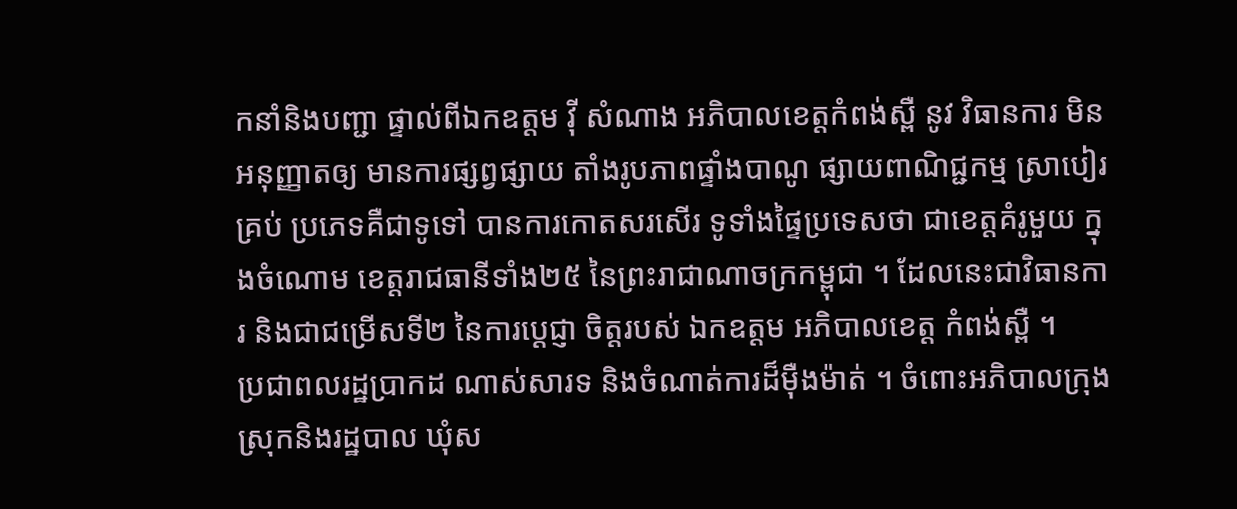កនាំនិងបញ្ជា ផ្ទាល់ពីឯកឧត្ដម វ៉ី សំណាង អភិបាលខេត្ដកំពង់ស្ពឺ នូវ វិធានការ មិនអនុញ្ញាតឲ្យ មានការផ្សព្វផ្សាយ តាំងរូបភាពផ្ទាំងបាណូ ផ្សាយពាណិជ្ជកម្ម ស្រាបៀរគ្រប់ ប្រភេទគឺជាទូទៅ បានការកោតសរសើរ ទូទាំងផ្ទៃប្រទេសថា ជាខេត្ដគំរូមួយ ក្នុងចំណោម ខេត្ដរាជធានីទាំង២៥ នៃព្រះរាជាណាចក្រកម្ពុជា ។ ដែលនេះជាវិធានការ និងជាជម្រើសទី២ នៃការប្ដេជ្ញា ចិត្ដរបស់ ឯកឧត្ដម អភិបាលខេត្ដ កំពង់ស្ពឺ ។
ប្រជាពលរដ្ឋប្រាកដ ណាស់សារទ និងចំណាត់ការដ៏ម៉ឺងម៉ាត់ ។ ចំពោះអភិបាលក្រុង ស្រុកនិងរដ្ឋបាល ឃុំស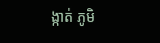ង្កាត់ ភូមិ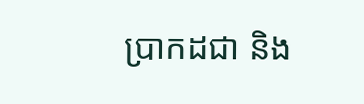ប្រាកដជា និង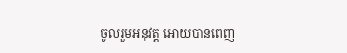ចូលរួមអនុវត្ដ អោយបានពេញ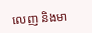លេញ និងមា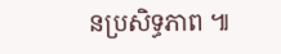នប្រសិទ្ធភាព ៕